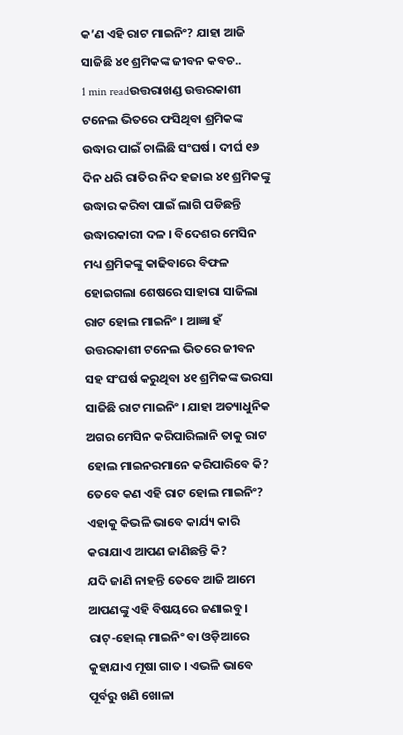କ’ଣ ଏହି ରାଟ ମାଇନିଂ? ଯାହା ଆଜି ସାଜିଛି ୪୧ ଶ୍ରମିକଙ୍କ ଜୀବନ କବଚ..
1 min readଉତ୍ତରାଖଣ୍ଡ ଉତ୍ତରକାଶୀ ଟନେଲ ଭିତରେ ଫସିଥିବା ଶ୍ରମିକଙ୍କ ଉଦ୍ଧାର ପାଇଁ ଚାଲିଛି ସଂଘର୍ଷ । ଦୀର୍ଘ ୧୬ ଦିନ ଧରି ରାତିର ନିଦ ହଜାଇ ୪୧ ଶ୍ରମିକଙ୍କୁ ଉଦ୍ଧାର କରିବା ପାଇଁ ଲାଗି ପଡିଛନ୍ତି ଉଦ୍ଧାରକାରୀ ଦଳ । ବିଦେଶର ମେସିନ ମଧ୍ୟ ଶ୍ରମିକଙ୍କୁ କାଢିବାରେ ବିଫଳ ହୋଇଗଲା ଶେଷରେ ସାହାରା ସାଜିଲା ରାଟ ହୋଲ ମାଇନିଂ । ଆଜ୍ଞା ହଁ ଉତ୍ତରକାଶୀ ଟନେଲ ଭିତରେ ଜୀବନ ସହ ସଂଘର୍ଷ କରୁଥିବା ୪୧ ଶ୍ରମିକଙ୍କ ଭରସା ସାଜିଛି ରାଟ ମାଇନିଂ । ଯାହା ଅତ୍ୟାଧୁନିକ ଅଗର ମେସିନ କରିପାରିଲାନି ତାକୁ ରାଟ ହୋଲ ମାଇନରମାନେ କରିପାରିବେ କି?
ତେବେ କଣ ଏହି ରାଟ ହୋଲ ମାଇନିଂ? ଏହାକୁ କିଭଳି ଭାବେ କାର୍ଯ୍ୟ କାରି କରାଯାଏ ଆପଣ ଜାଣିଛନ୍ତି କି?
ଯଦି ଜାଣି ନାହନ୍ତି ତେବେ ଆଜି ଆମେ ଆପଣଙ୍କୁ ଏହି ବିଷୟରେ ଜଣାଇବୁ । ରାଟ୍-ହୋଲ୍ ମାଇନିଂ ବା ଓଡ଼ିଆରେ କୁହାଯାଏ ମୂଷା ଗାତ । ଏଭଳି ଭାବେ ପୂର୍ବରୁ ଖଣି ଖୋଳା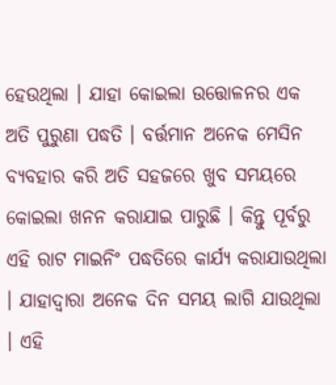ହେଉଥିଲା । ଯାହା କୋଇଲା ଉତ୍ତୋଳନର ଏକ ଅତି ପୁରୁଣା ପଦ୍ଧତି । ବର୍ତ୍ତମାନ ଅନେକ ମେସିନ ବ୍ୟବହାର କରି ଅତି ସହଜରେ ଖୁବ ସମୟରେ କୋଇଲା ଖନନ କରାଯାଇ ପାରୁଛି । କିନ୍ତୁ ପୂର୍ବରୁ ଏହି ରାଟ ମାଇନିଂ ପଦ୍ଧତିରେ କାର୍ଯ୍ୟ କରାଯାଉଥିଲା । ଯାହାଦ୍ୱାରା ଅନେକ ଦିନ ସମୟ ଲାଗି ଯାଉଥିଲା । ଏହି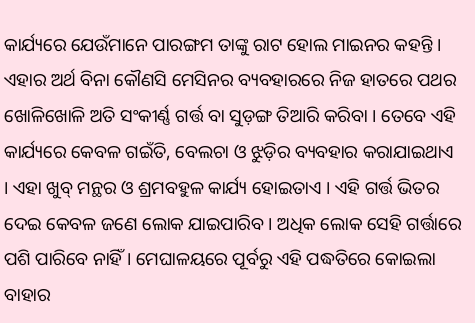କାର୍ଯ୍ୟରେ ଯେଉଁମାନେ ପାରଙ୍ଗମ ତାଙ୍କୁ ରାଟ ହୋଲ ମାଇନର କହନ୍ତି । ଏହାର ଅର୍ଥ ବିନା କୌଣସି ମେସିନର ବ୍ୟବହାରରେ ନିଜ ହାତରେ ପଥର ଖୋଳିଖୋଳି ଅତି ସଂକୀର୍ଣ୍ଣ ଗର୍ତ୍ତ ବା ସୁଡ଼ଙ୍ଗ ତିଆରି କରିବା । ତେବେ ଏହି କାର୍ଯ୍ୟରେ କେବଳ ଗଇଁତି, ବେଲଚା ଓ ଝୁଡ଼ିର ବ୍ୟବହାର କରାଯାଇଥାଏ । ଏହା ଖୁବ୍ ମନ୍ଥର ଓ ଶ୍ରମବହୁଳ କାର୍ଯ୍ୟ ହୋଇତାଏ । ଏହି ଗର୍ତ୍ତ ଭିତର ଦେଇ କେବଳ ଜଣେ ଲୋକ ଯାଇପାରିବ । ଅଧିକ ଲୋକ ସେହି ଗର୍ତ୍ତାରେ ପଶି ପାରିବେ ନାହିଁ । ମେଘାଳୟରେ ପୂର୍ବରୁ ଏହି ପଦ୍ଧତିରେ କୋଇଲା ବାହାର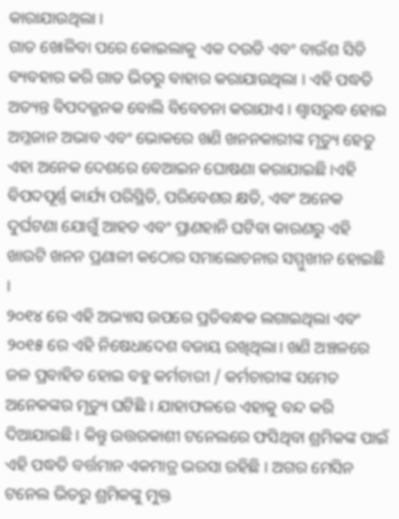କାରାଯାଉଥିଲା ।
ଗାତ ଖୋଳିବା ପରେ କୋଇଲାକୁ ଏକ ଦଉଡି ଏବଂ ବାଉଁଶ ସିଡି ବ୍ୟବହାର କରି ଗାତ ଭିତରୁ ବାହାର କରାଯାଉଥିଲା । ଏହି ପଦ୍ଧତି ଅତ୍ୟନ୍ତ ବିପଦଜ୍ଜନକ ବୋଲି ବିବେଚନା କରାଯାଏ । ଶ୍ୱାସରୁଦ୍ଧ ହୋଇ ଅମ୍ଳଜାନ ଅଭାବ ଏବଂ ଭୋକରେ ଖଣି ଖନନକାରୀଙ୍କ ମୃତ୍ୟୁ ହେତୁ ଏହା ଅନେକ ଦେଶରେ ବେଆଇନ ଘୋଷଣା କରାଯାଇଛି ।ଏହି ବିପଦପୂର୍ଣ୍ଣ କାର୍ଯ୍ୟ ପରିସ୍ଥିତି, ପରିବେଶର କ୍ଷତି, ଏବଂ ଅନେକ ଦୁର୍ଘଟଣା ଯୋଗୁଁ ଆହତ ଏବଂ ପ୍ରାଣହାନି ଘଟିବା କାରଣରୁ ଏହି ଖାଉଟି ଖନନ ପ୍ରଣାଳୀ କଠୋର ସମାଲୋଚନାର ସମ୍ମୁଖୀନ ହୋଇଛି ।
୨୦୧୪ ରେ ଏହି ଅଭ୍ୟାସ ଉପରେ ପ୍ରତିବନ୍ଧକ ଲଗାଇଥିଲା ଏବଂ ୨୦୧୫ ରେ ଏହି ନିଷେଧାଦେଶ ବଜାୟ ରଖିଥିଲା। ଖଣି ଅଞ୍ଚଳରେ ଜଳ ପ୍ରବାହିତ ହୋଇ ବହୁ କର୍ମଚାରୀ / କର୍ମଚାରୀଙ୍କ ସମେତ ଅନେକଙ୍କର ମୃତ୍ୟୁ ଘଟିଛି । ଯାହାଫଳରେ ଏହାକୁ ବନ୍ଦ କରି ଦିଆଯାଇଛି । କିନ୍ତୁ ଉତ୍ତରକାଶୀ ଟନେଲରେ ଫସିଥିବା ଶ୍ରମିକଙ୍କ ପାଇଁ ଏହି ପଦ୍ଧତି ବର୍ତ୍ତମାନ ଏକମାତ୍ର ଭରସା ରହିଛି । ଅଗର ମେସିନ ଟନେଲ ଭିତରୁ ଶ୍ରମିକଙ୍କୁ ମୁକ୍ତ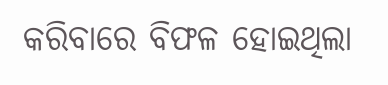କରିବାରେ ବିଫଳ ହୋଇଥିଲା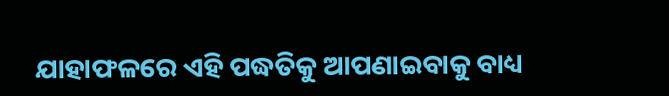ଯାହାଫଳରେ ଏହି ପଦ୍ଧତିକୁ ଆପଣାଇବାକୁ ବାଧ୍ୟ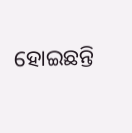ହୋଇଛନ୍ତି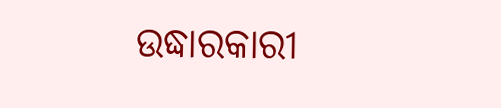ଉଦ୍ଧାରକାରୀ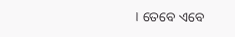। ତେବେ ଏବେ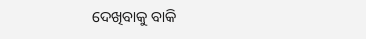ଦେଖିବାକୁ ବାକି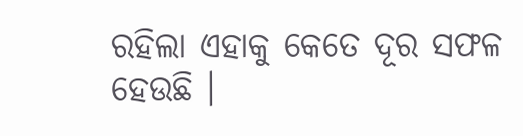ରହିଲା ଏହାକୁ କେତେ ଦୂର ସଫଳ ହେଉଛି ।